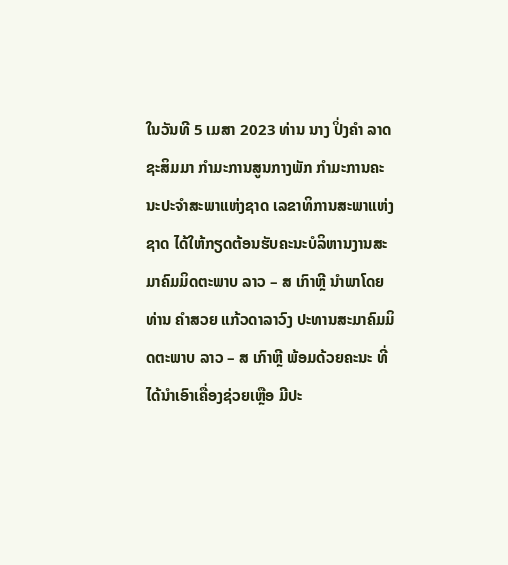ໃນວັນທີ 5 ເມສາ 2023 ທ່ານ ນາງ ປິ່ງຄໍາ ລາດຊະສິມມາ ກໍາມະການສູນກາງພັກ ກໍາມະການຄະນະປະຈໍາສະພາແຫ່ງຊາດ ເລຂາທິການສະພາແຫ່ງຊາດ ໄດ້ໃຫ້ກຽດຕ້ອນຮັບຄະນະບໍລິຫານງານສະມາຄົມມິດຕະພາບ ລາວ – ສ ເກົາຫຼີ ນຳພາໂດຍທ່ານ ຄໍາສວຍ ແກ້ວດາລາວົງ ປະທານສະມາຄົມມິດຕະພາບ ລາວ – ສ ເກົາຫຼີ ພ້ອມດ້ວຍຄະນະ ທີ່ໄດ້ນຳເອົາເຄື່ອງຊ່ວຍເຫຼືອ ມີປະ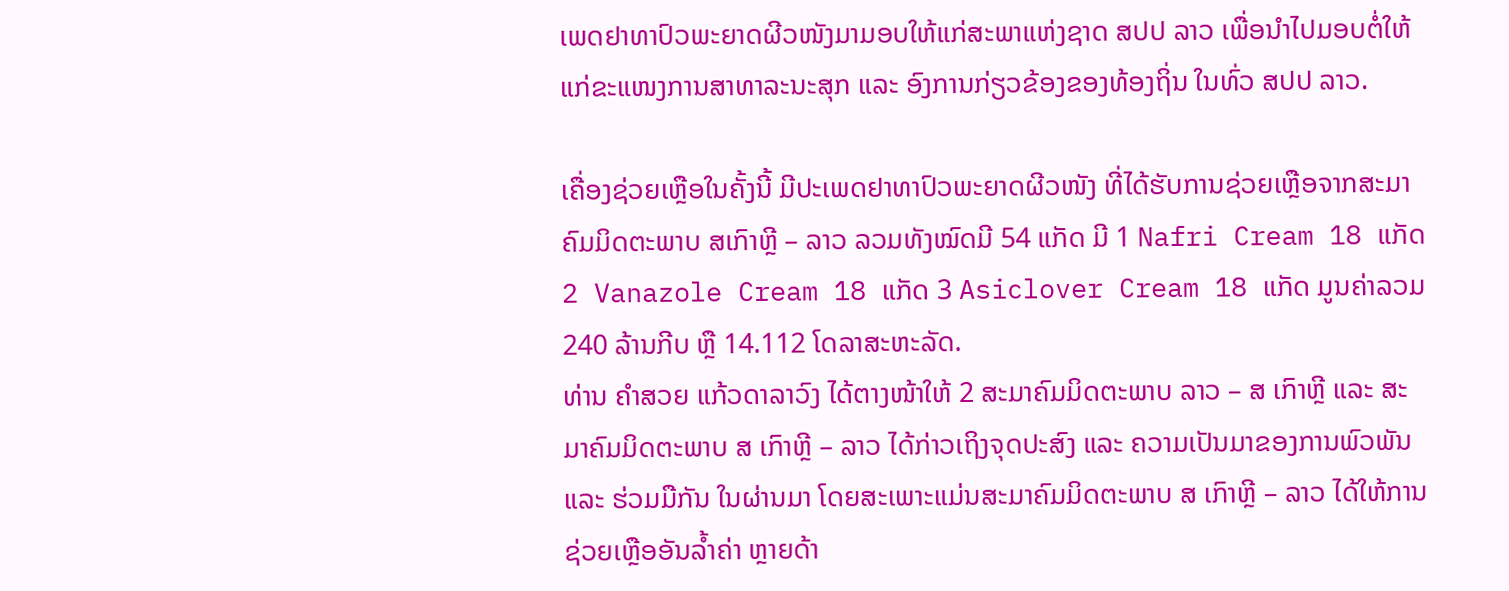ເພດຢາທາປົວພະຍາດຜີວໜັງມາມອບໃຫ້ແກ່ສະພາແຫ່ງຊາດ ສປປ ລາວ ເພື່ອນໍາໄປມອບຕໍ່ໃຫ້ແກ່ຂະແໜງການສາທາລະນະສຸກ ແລະ ອົງການກ່ຽວຂ້ອງຂອງທ້ອງຖິ່ນ ໃນທົ່ວ ສປປ ລາວ.

ເຄື່ອງຊ່ວຍເຫຼືອໃນຄັ້ງນີ້ ມີປະເພດຢາທາປົວພະຍາດຜີວໜັງ ທີ່ໄດ້ຮັບການຊ່ວຍເຫຼືອຈາກສະມາຄົມມິດຕະພາບ ສເກົາຫຼີ – ລາວ ລວມທັງໝົດມີ 54 ແກັດ ມີ 1 Nafri Cream 18 ແກັດ 2 Vanazole Cream 18 ແກັດ 3 Asiclover Cream 18 ແກັດ ມູນຄ່າລວມ 240 ລ້ານກີບ ຫຼື 14.112 ໂດລາສະຫະລັດ.
ທ່ານ ຄໍາສວຍ ແກ້ວດາລາວົງ ໄດ້ຕາງໜ້າໃຫ້ 2 ສະມາຄົມມິດຕະພາບ ລາວ – ສ ເກົາຫຼີ ແລະ ສະມາຄົມມິດຕະພາບ ສ ເກົາຫຼີ – ລາວ ໄດ້ກ່າວເຖິງຈຸດປະສົງ ແລະ ຄວາມເປັນມາຂອງການພົວພັນ ແລະ ຮ່ວມມືກັນ ໃນຜ່ານມາ ໂດຍສະເພາະແມ່ນສະມາຄົມມິດຕະພາບ ສ ເກົາຫຼີ – ລາວ ໄດ້ໃຫ້ການຊ່ວຍເຫຼືອອັນລ້ຳຄ່າ ຫຼາຍດ້າ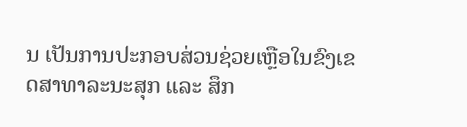ນ ເປັນການປະກອບສ່ວນຊ່ວຍເຫຼືອໃນຂົງເຂດສາທາລະນະສຸກ ແລະ ສຶກ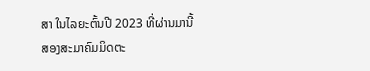ສາ ໃນໄລຍະຕົ້ນປີ 2023 ທີ່ຜ່ານມານີ້ ສອງສະມາຄົມມິດຕະ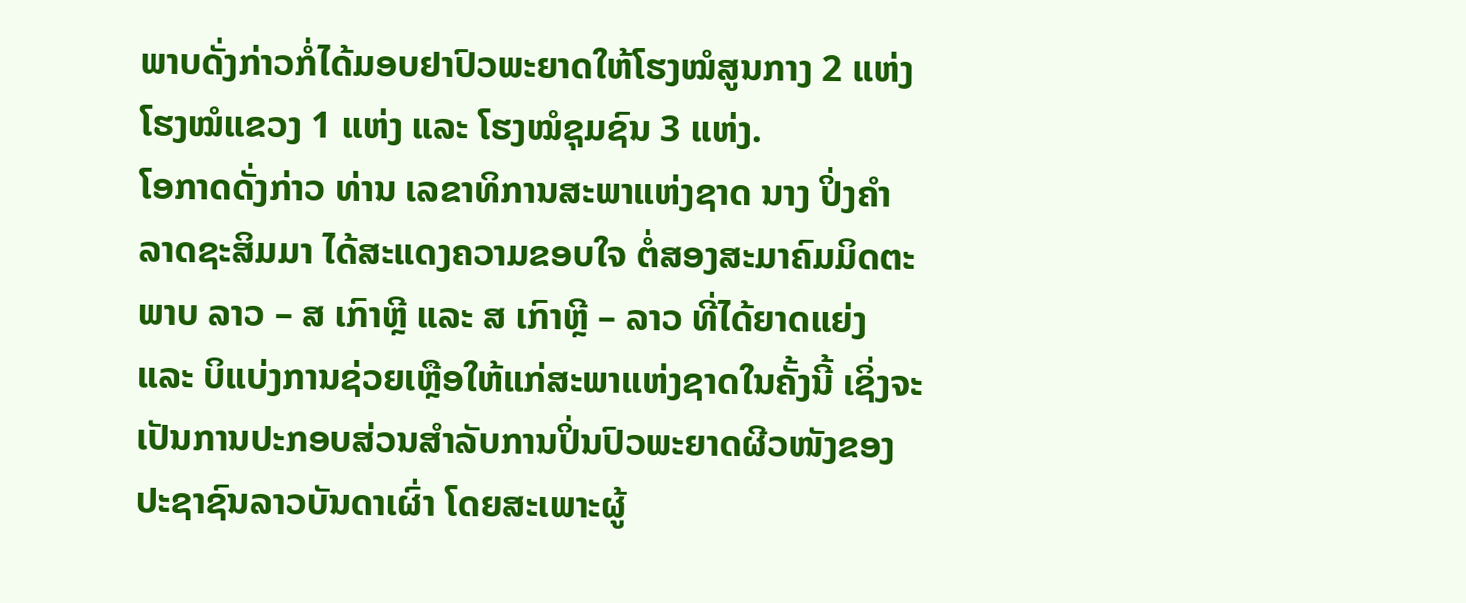ພາບດັ່ງກ່າວກໍ່ໄດ້ມອບຢາປົວພະຍາດໃຫ້ໂຮງໝໍສູນກາງ 2 ແຫ່ງ ໂຮງໝໍແຂວງ 1 ແຫ່ງ ແລະ ໂຮງໝໍຊຸມຊົນ 3 ແຫ່ງ.
ໂອກາດດັ່ງກ່າວ ທ່ານ ເລຂາທິການສະພາແຫ່ງຊາດ ນາງ ປິ່ງຄຳ ລາດຊະສິມມາ ໄດ້ສະແດງຄວາມຂອບໃຈ ຕໍ່ສອງສະມາຄົມມິດຕະພາບ ລາວ – ສ ເກົາຫຼີ ແລະ ສ ເກົາຫຼີ – ລາວ ທີ່ໄດ້ຍາດແຍ່ງ ແລະ ບິແບ່ງການຊ່ວຍເຫຼືອໃຫ້ແກ່ສະພາແຫ່ງຊາດໃນຄັ້ງນີ້ ເຊິ່ງຈະເປັນການປະກອບສ່ວນສຳລັບການປິ່ນປົວພະຍາດຜີວໜັງຂອງປະຊາຊົນລາວບັນດາເຜົ່າ ໂດຍສະເພາະຜູ້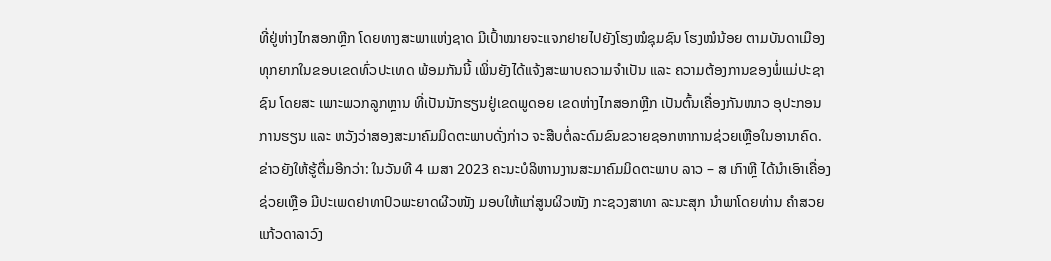ທີ່ຢູ່ຫ່າງໄກສອກຫຼີກ ໂດຍທາງສະພາແຫ່ງຊາດ ມີເປົ້າໝາຍຈະແຈກຢາຍໄປຍັງໂຮງໝໍຊຸມຊົນ ໂຮງໝໍນ້ອຍ ຕາມບັນດາເມືອງທຸກຍາກໃນຂອບເຂດທົ່ວປະເທດ ພ້ອມກັນນີ້ ເພິ່ນຍັງໄດ້ແຈ້ງສະພາບຄວາມຈຳເປັນ ແລະ ຄວາມຕ້ອງການຂອງພໍ່ແມ່ປະຊາຊົນ ໂດຍສະ ເພາະພວກລູກຫຼານ ທີ່ເປັນນັກຮຽນຢູ່ເຂດພູດອຍ ເຂດຫ່າງໄກສອກຫຼີກ ເປັນຕົ້ນເຄື່ອງກັນໜາວ ອຸປະກອນການຮຽນ ແລະ ຫວັງວ່າສອງສະມາຄົມມິດຕະພາບດັ່ງກ່າວ ຈະສືບຕໍ່ລະດົມຂົນຂວາຍຊອກຫາການຊ່ວຍເຫຼືອໃນອານາຄົດ.
ຂ່າວຍັງໃຫ້ຮູ້ຕື່ມອີກວ່າ: ໃນວັນທີ 4 ເມສາ 2023 ຄະນະບໍລິຫານງານສະມາຄົມມິດຕະພາບ ລາວ – ສ ເກົາຫຼີ ໄດ້ນຳເອົາເຄື່ອງຊ່ວຍເຫຼືອ ມີປະເພດຢາທາປົວພະຍາດຜີວໜັງ ມອບໃຫ້ແກ່ສູນຜິວໜັງ ກະຊວງສາທາ ລະນະສຸກ ນຳພາໂດຍທ່ານ ຄໍາສວຍ ແກ້ວດາລາວົງ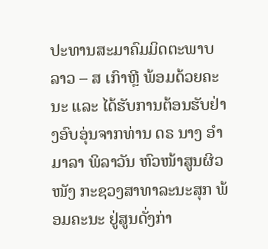ປະທານສະມາຄົມມິດຕະພາບ ລາວ – ສ ເກົາຫຼີ ພ້ອມດ້ວຍຄະນະ ແລະ ໄດ້ຮັບການຕ້ອນຮັບຢ່າງອົບອຸ່ນຈາກທ່ານ ດຣ ນາງ ອຳມາລາ ພິລາວັນ ຫົວໜ້າສູນຜິວໜັງ ກະຊວງສາທາລະນະສຸກ ພ້ອມຄະນະ ຢູ່ສູນດັ່ງກ່າ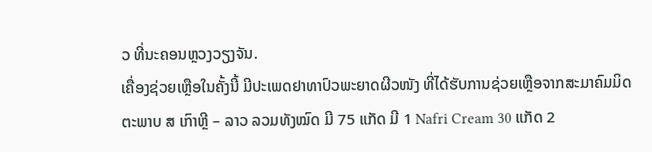ວ ທີ່ນະຄອນຫຼວງວຽງຈັນ.
ເຄື່ອງຊ່ວຍເຫຼືອໃນຄັ້ງນີ້ ມີປະເພດຢາທາປົວພະຍາດຜີວໜັງ ທີ່ໄດ້ຮັບການຊ່ວຍເຫຼືອຈາກສະມາຄົມມິດຕະພາບ ສ ເກົາຫຼີ – ລາວ ລວມທັງໝົດ ມີ 75 ແກັດ ມີ 1 Nafri Cream 30 ແກັດ 2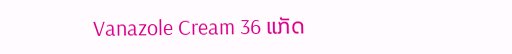Vanazole Cream 36 ແກັດ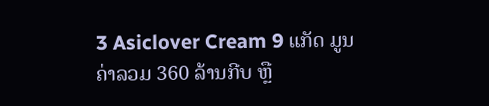3 Asiclover Cream 9 ແກັດ ມູນຄ່າລວມ 360 ລ້ານກີບ ຫຼື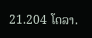21.204 ໂດລາ.